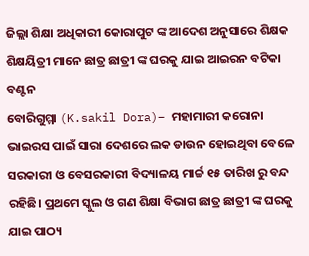ଜିଲ୍ଲା ଶିକ୍ଷା ଅଧିକାରୀ କୋରାପୁଟ ଙ୍କ ଆଦେଶ ଅନୁସାରେ ଶିକ୍ଷକ ଶିକ୍ଷୟିତ୍ରୀ ମାନେ ଛାତ୍ର ଛାତ୍ରୀ ଙ୍କ ଘରକୁ ଯାଇ ଆଇରନ ବଟିକା ବଣ୍ଟନ
ବୋରିଗୁମ୍ମା (K.sakil Dora)– ମହାମାରୀ କରୋନା ଭାଇରସ ପାଇଁ ସାରା ଦେଶରେ ଲକ ଡାଉନ ହୋଇଥିବା ବେଳେ ସରକାରୀ ଓ ବେସରକାରୀ ବିଦ୍ୟାଳୟ ମାର୍ଚ୍ଚ ୧୫ ତାରିଖ ରୁ ବନ୍ଦ ରହିଛି। ପ୍ରଥମେ ସ୍କୁଲ ଓ ଗଣ ଶିକ୍ଷା ବିଭାଗ ଛାତ୍ର ଛାତ୍ରୀ ଙ୍କ ଘରକୁ ଯାଇ ପାଠ୍ୟ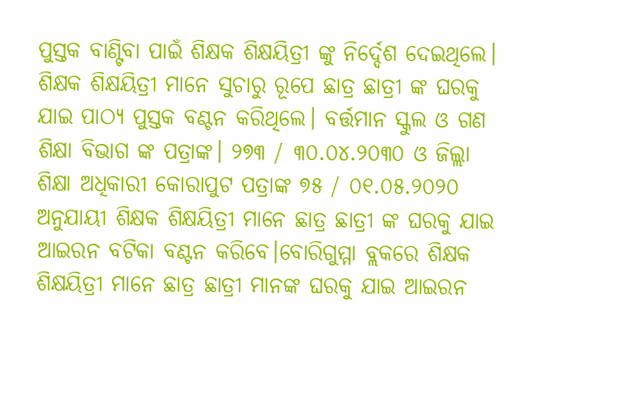ପୁସ୍ତକ ବାଣ୍ଟିବା ପାଇଁ ଶିକ୍ଷକ ଶିକ୍ଷୟିତ୍ରୀ ଙ୍କୁ ନିର୍ଦ୍ଦେଶ ଦେଇଥିଲେ। ଶିକ୍ଷକ ଶିକ୍ଷୟିତ୍ରୀ ମାନେ ସୁଚାରୁ ରୂପେ ଛାତ୍ର ଛାତ୍ରୀ ଙ୍କ ଘରକୁ ଯାଇ ପାଠ୍ୟ ପୁସ୍ତକ ବଣ୍ଟନ କରିଥିଲେ। ବର୍ତ୍ତମାନ ସ୍କୁଲ ଓ ଗଣ ଶିକ୍ଷା ବିଭାଗ ଙ୍କ ପତ୍ରାଙ୍କ। ୨୭୩ / ୩୦.୦୪.୨୦୩୦ ଓ ଜିଲ୍ଲା ଶିକ୍ଷା ଅଧିକାରୀ କୋରାପୁଟ ପତ୍ରାଙ୍କ ୭୫ / ୦୧.୦୫.୨୦୨୦ ଅନୁଯାୟୀ ଶିକ୍ଷକ ଶିକ୍ଷୟିତ୍ରୀ ମାନେ ଛାତ୍ର ଛାତ୍ରୀ ଙ୍କ ଘରକୁ ଯାଇ ଆଇରନ ବଟିକା ବଣ୍ଟନ କରିବେ।ବୋରିଗୁମ୍ମା ବ୍ଲକରେ ଶିକ୍ଷକ ଶିକ୍ଷୟିତ୍ରୀ ମାନେ ଛାତ୍ର ଛାତ୍ରୀ ମାନଙ୍କ ଘରକୁ ଯାଇ ଆଇରନ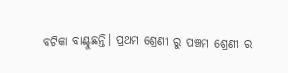ବଟିକା ବାଣ୍ଟୁଛନ୍ତି। ପ୍ରଥମ ଶ୍ରେଣୀ ରୁ ପଞ୍ଚମ ଶ୍ରେଣୀ ର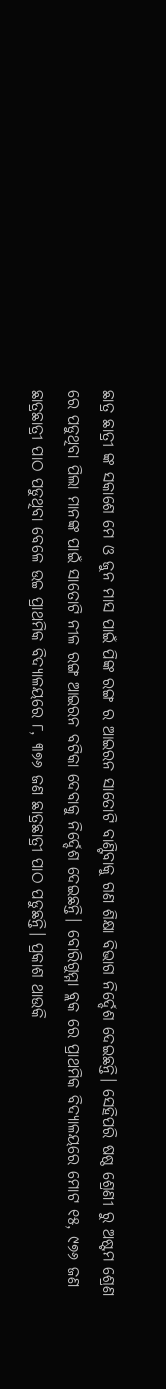ଛାତ୍ର ଛାତ୍ରୀ ଙ୍କ ସକାଶେ ମେ ଓ ଜୁନ ମାସ ପାଇଁ ପିଙ୍କ ରଙ୍ଗ ର ଆଇରନ ସାତୋଟି ବାଣ୍ଟିବାକୁ ଗଣ ଶିକ୍ଷା ବିଭାଗ ନିର୍ଦ୍ଦେଶ ଦେଇଛନ୍ତି। ସେହିପରି ଷଷ୍ଠ ଶ୍ରେଣୀ ରୁ ଅଷ୍ଟମ ଶ୍ରେଣ ରେ ପଡୁଥିବା ପିଲା ମାନଙ୍କ ପାଇଁ ସାତୋଟି ନୀଳ ରଙ୍ଗ ଆଇରନ ବଟିକା ଦେବାକୁ ନିର୍ଦ୍ଦେଶ ଦେଇଛନ୍ତି। ବୋରିଗୁମ୍ମା ବ୍ଲକ ରେ ପ୍ରାଥମିକ ବିଦ୍ୟାଳୟରେ ମୋଟ ୧୫, ୯୭୬ ଜଣ ଛାତ୍ରଛାତ୍ରୀ ପାଠ ପଡୁଥିବା ବେଳେ ଉଚ୍ଚ ପ୍ରାଥମିକ ବିଦ୍ୟାଳୟରେ ୮, ୩୭୬ ଜଣ ଛାତ୍ରଛାତ୍ରୀ ପାଠ ପଡୁଛନ୍ତି। ପ୍ରକାଶ ଥାଉକି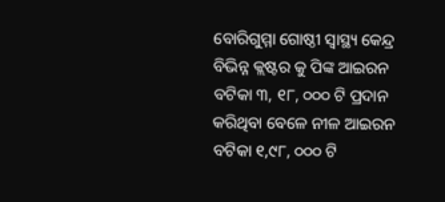ବୋରିଗୁମ୍ମା ଗୋଷ୍ଠୀ ସ୍ୱାସ୍ଥ୍ୟ କେନ୍ଦ୍ର ବିଭିନ୍ନ କ୍ଲଷ୍ଟର କୁ ପିଙ୍କ ଆଇରନ ବଟିକା ୩, ୧୮, ୦୦୦ ଟି ପ୍ରଦାନ କରିଥିବା ବେଳେ ନୀଳ ଆଇରନ ବଟିକା ୧,୯୮, ୦୦୦ ଟି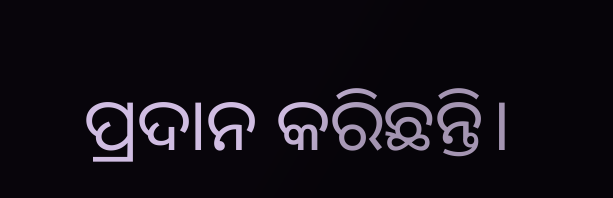ପ୍ରଦାନ କରିଛନ୍ତି।